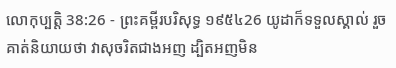លោកុប្បត្តិ 38:26 - ព្រះគម្ពីរបរិសុទ្ធ ១៩៥៤26 យូដាក៏ទទួលស្គាល់ រួចគាត់និយាយថា វាសុចរិតជាងអញ ដ្បិតអញមិន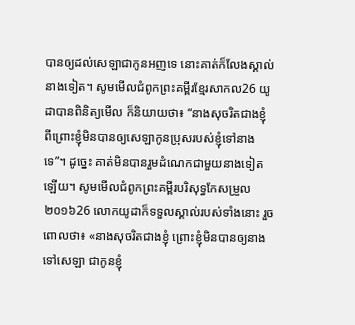បានឲ្យដល់សេឡាជាកូនអញទេ នោះគាត់ក៏លែងស្គាល់នាងទៀត។ សូមមើលជំពូកព្រះគម្ពីរខ្មែរសាកល26 យូដាបានពិនិត្យមើល ក៏និយាយថា៖ “នាងសុចរិតជាងខ្ញុំ ពីព្រោះខ្ញុំមិនបានឲ្យសេឡាកូនប្រុសរបស់ខ្ញុំទៅនាងទេ”។ ដូច្នេះ គាត់មិនបានរួមដំណេកជាមួយនាងទៀតឡើយ។ សូមមើលជំពូកព្រះគម្ពីរបរិសុទ្ធកែសម្រួល ២០១៦26 លោកយូដាក៏ទទួលស្គាល់របស់ទាំងនោះ រួចពោលថា៖ «នាងសុចរិតជាងខ្ញុំ ព្រោះខ្ញុំមិនបានឲ្យនាងទៅសេឡា ជាកូនខ្ញុំ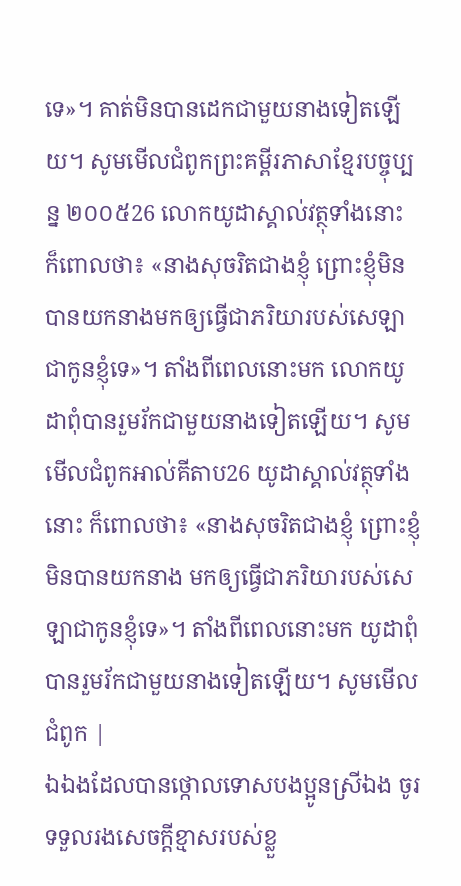ទេ»។ គាត់មិនបានដេកជាមួយនាងទៀតឡើយ។ សូមមើលជំពូកព្រះគម្ពីរភាសាខ្មែរបច្ចុប្បន្ន ២០០៥26 លោកយូដាស្គាល់វត្ថុទាំងនោះ ក៏ពោលថា៖ «នាងសុចរិតជាងខ្ញុំ ព្រោះខ្ញុំមិនបានយកនាងមកឲ្យធ្វើជាភរិយារបស់សេឡា ជាកូនខ្ញុំទេ»។ តាំងពីពេលនោះមក លោកយូដាពុំបានរួមរ័កជាមួយនាងទៀតឡើយ។ សូមមើលជំពូកអាល់គីតាប26 យូដាស្គាល់វត្ថុទាំងនោះ ក៏ពោលថា៖ «នាងសុចរិតជាងខ្ញុំ ព្រោះខ្ញុំមិនបានយកនាង មកឲ្យធ្វើជាភរិយារបស់សេឡាជាកូនខ្ញុំទេ»។ តាំងពីពេលនោះមក យូដាពុំបានរួមរ័កជាមួយនាងទៀតឡើយ។ សូមមើលជំពូក |
ឯឯងដែលបានថ្កោលទោសបងប្អូនស្រីឯង ចូរទទួលរងសេចក្ដីខ្មាសរបស់ខ្លួ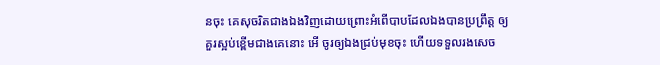នចុះ គេសុចរិតជាងឯងវិញដោយព្រោះអំពើបាបដែលឯងបានប្រព្រឹត្ត ឲ្យគួរស្អប់ខ្ពើមជាងគេនោះ អើ ចូរឲ្យឯងជ្រប់មុខចុះ ហើយទទួលរងសេច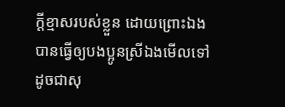ក្ដីខ្មាសរបស់ខ្លួន ដោយព្រោះឯងបានធ្វើឲ្យបងប្អូនស្រីឯងមើលទៅដូចជាសុ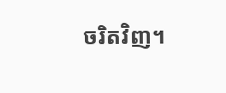ចរិតវិញ។